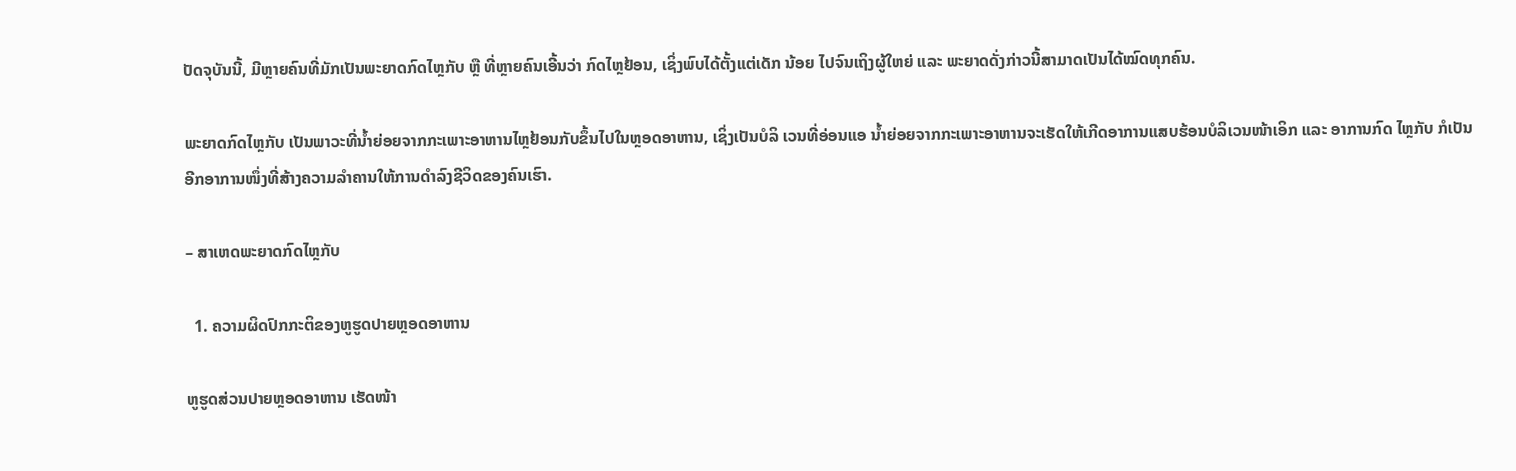ປັດຈຸບັນນີ້, ມີຫຼາຍຄົນທີ່ມັກເປັນພະຍາດກົດໄຫຼກັບ ຫຼື ທີ່ຫຼາຍຄົນເອີ້ນວ່າ ກົດໄຫຼຢ້ອນ, ເຊິ່ງພົບໄດ້ຕັ້ງແຕ່ເດັກ ນ້ອຍ ໄປຈົນເຖິງຜູ້ໃຫຍ່ ແລະ ພະຍາດດັ່ງກ່າວນີ້ສາມາດເປັນໄດ້ໝົດທຸກຄົນ.

ພະຍາດກົດໄຫຼກັບ ເປັນພາວະທີ່ນ້ຳຍ່ອຍຈາກກະເພາະອາຫານໄຫຼຢ້ອນກັບຂຶ້ນໄປໃນຫຼອດອາຫານ, ເຊິ່ງເປັນບໍລິ ເວນທີ່ອ່ອນແອ ນ້ຳຍ່ອຍຈາກກະເພາະອາຫານຈະເຮັດໃຫ້ເກີດອາການແສບຮ້ອນບໍລິເວນໜ້າເອິກ ແລະ ອາການກົດ ໄຫຼກັບ ກໍເປັນອີກອາການໜຶ່ງທີ່ສ້າງຄວາມລຳຄານໃຫ້ການດຳລົງຊີວິດຂອງຄົນເຮົາ.

– ສາເຫດພະຍາດກົດໄຫຼກັບ

  1. ຄວາມຜິດປົກກະຕິຂອງຫູຮູດປາຍຫຼອດອາຫານ

ຫູຮູດສ່ວນປາຍຫຼອດອາຫານ ເຮັດໜ້າ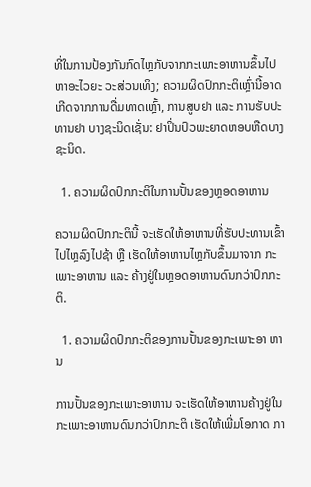ທີ່ໃນການປ້ອງກັນກົດໄຫຼກັບຈາກກະເພາະອາຫານຂຶ້ນໄປຫາອະໄວຍະ ວະສ່ວນເທິງ; ຄວາມຜິດປົກກະຕິເຫຼົ່ານີ້ອາດເກີດຈາກການດື່ມທາດເຫຼົ້າ, ການສູບຢາ ແລະ ການຮັບປະທານຢາ ບາງຊະນິດເຊັ່ນ: ຢາປິ່ນປົວພະຍາດຫອບຫືດບາງຊະນິດ.

  1. ຄວາມຜິດປົກກະຕິໃນການປັ້ນຂອງຫຼອດອາຫານ

ຄວາມຜິດປົກກະຕິນີ້ ຈະເຮັດໃຫ້ອາຫານທີ່ຮັບປະທານເຂົ້າໄປໄຫຼລົງໄປຊ້າ ຫຼື ເຮັດໃຫ້ອາຫານໄຫຼກັບຂຶ້ນມາຈາກ ກະເພາະອາຫານ ແລະ ຄ້າງຢູ່ໃນຫຼອດອາຫານດົນກວ່າປົກກະຕິ.

  1. ຄວາມຜິດປົກກະຕິຂອງການປັ້ນຂອງກະເພາະອາ ຫານ

ການປັ້ນຂອງກະເພາະອາຫານ ຈະເຮັດໃຫ້ອາຫານຄ້າງຢູ່ໃນກະເພາະອາຫານດົນກວ່າປົກກະຕິ ເຮັດໃຫ້ເພີ່ມໂອກາດ ກາ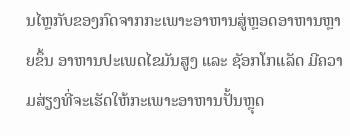ນໄຫຼກັບຂອງກົດຈາກກະເພາະອາຫານສູ່ຫຼອດອາຫານຫຼາຍຂຶ້ນ ອາຫານປະເພດໄຂມັນສູງ ແລະ ຊັອກໂກແລັດ ມີຄວາມສ່ຽງທີ່ຈະເຮັດໃຫ້ກະເພາະອາຫານປັ້ນຫຼຸດ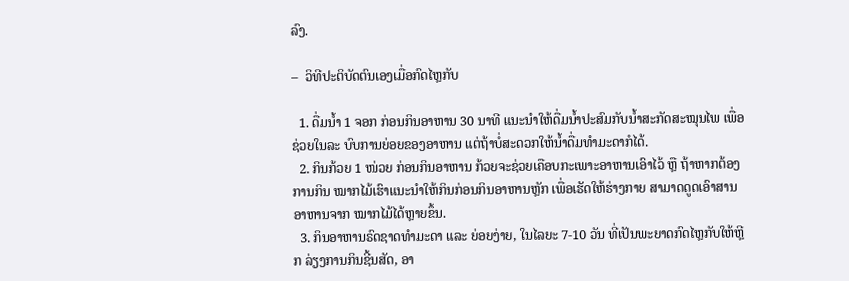ລົງ.

–  ວິທີປະຕິບັດຕົນເອງເມື່ອກົດໄຫຼກັບ

  1. ດື່ມນ້ຳ 1 ຈອກ ກ່ອນກິນອາຫານ 30 ນາທີ ແນະນຳໃຫ້ດື່ມນ້ຳປະສົມກັບນ້ຳສະກັດສະໝຸນໄພ ເພື່ອຊ່ວຍໃນລະ ບົບການຍ່ອຍຂອງອາຫານ ແຕ່ຖ້າບໍ່ສະດວກໃຫ້ນ້ຳດື່ມທຳມະດາກໍໄດ້.
  2. ກິນກ້ວຍ 1 ໜ່ວຍ ກ່ອນກິນອາຫານ ກ້ວຍຈະຊ່ວຍເຄືອບກະເພາະອາຫານເອົາໄວ້ ຫຼື ຖ້າຫາກຕ້ອງການກິນ ໝາກໄມ້ເຮົາແນະນຳໃຫ້ກິນກ່ອນກິນອາຫານຫຼັກ ເພື່ອເຮັດໃຫ້ຮ່າງກາຍ ສາມາດດູດເອົາສານອາຫານຈາກ ໝາກໄມ້ໄດ້ຫຼາຍຂຶ້ນ.
  3. ກິນອາຫານຣົດຊາດທຳມະດາ ແລະ ຍ່ອຍງ່າຍ, ໃນໄລຍະ 7-10 ວັນ ທີ່ເປັນພະຍາດກົດໄຫຼກັບໃຫ້ຫຼີກ ລ່ຽງການກິນຊີ້ນສັດ, ອາ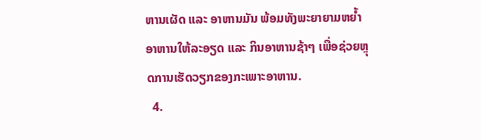ຫານເຜັດ ແລະ ອາຫານມັນ ພ້ອມທັງພະຍາຍາມຫຍ້ຳອາຫານໃຫ້ລະອຽດ ແລະ ກິນອາຫານຊ້າໆ ເພື່ອຊ່ວຍຫຼຸດການເຮັດວຽກຂອງກະເພາະອາຫານ.
  4.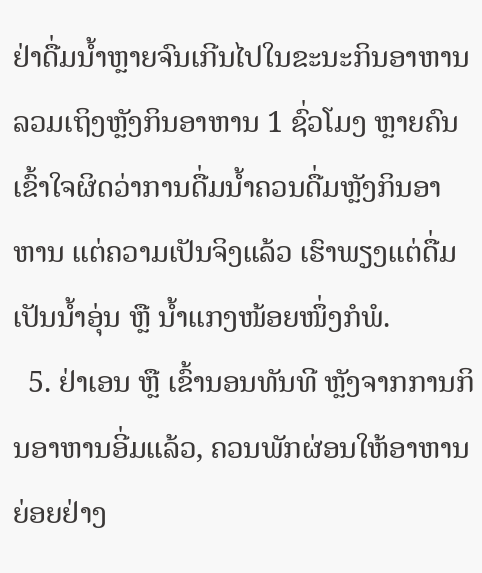ຢ່າດື່ມນ້ຳຫຼາຍຈົນເກີນໄປໃນຂະນະກິນອາຫານ ລວມເຖິງຫຼັງກິນອາຫານ 1 ຊົ່ວໂມງ ຫຼາຍຄົນເຂົ້າໃຈຜິດວ່າການດື່ມນ້ຳຄວນດື່ມຫຼັງກິນອາຫານ ແຕ່ຄວາມເປັນຈິງແລ້ວ ເຮົາພຽງແຕ່ດື່ມເປັນນ້ຳອຸ່ນ ຫຼື ນ້ຳແກງໜ້ອຍໜຶ່ງກໍພໍ.
  5. ຢ່າເອນ ຫຼື ເຂົ້ານອນທັນທີ ຫຼັງຈາກການກິນອາຫານອີ່ມແລ້ວ, ຄວນພັກຜ່ອນໃຫ້ອາຫານຍ່ອຍຢ່າງ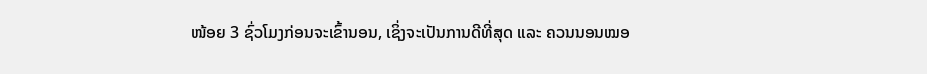ໜ້ອຍ 3 ຊົ່ວໂມງກ່ອນຈະເຂົ້ານອນ, ເຊິ່ງຈະເປັນການດີທີ່ສຸດ ແລະ ຄວນນອນໝອ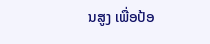ນສູງ ເພື່ອປ້ອ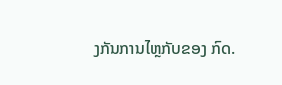ງກັນການໄຫຼກັບຂອງ ກົດ.